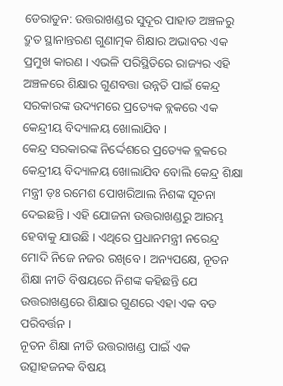ଡେରାଡୁନ: ଉତ୍ତରାଖଣ୍ଡର ସୁଦୂର ପାହାଡ ଅଞ୍ଚଳରୁ ଦ୍ରୁତ ସ୍ଥାନାନ୍ତରଣ ଗୁଣାତ୍ମକ ଶିକ୍ଷାର ଅଭାବର ଏକ ପ୍ରମୁଖ କାରଣ । ଏଭଳି ପରିସ୍ଥିତିରେ ରାଜ୍ୟର ଏହି ଅଞ୍ଚଳରେ ଶିକ୍ଷାର ଗୁଣବତ୍ତା ଉନ୍ନତି ପାଇଁ କେନ୍ଦ୍ର ସରକାରଙ୍କ ଉଦ୍ୟମରେ ପ୍ରତ୍ୟେକ ବ୍ଲକରେ ଏକ କେନ୍ଦ୍ରୀୟ ବିଦ୍ୟାଳୟ ଖୋଲାଯିବ ।
କେନ୍ଦ୍ର ସରକାରଙ୍କ ନିର୍ଦ୍ଦେଶରେ ପ୍ରତ୍ୟେକ ବ୍ଲକରେ କେନ୍ଦ୍ରୀୟ ବିଦ୍ୟାଳୟ ଖୋଲାଯିବ ବୋଲି କେନ୍ଦ୍ର ଶିକ୍ଷା ମନ୍ତ୍ରୀ ଡ଼ଃ ରମେଶ ପୋଖରିଆଲ ନିଶଙ୍କ ସୂଚନା ଦେଇଛନ୍ତି । ଏହି ଯୋଜନା ଉତ୍ତରାଖଣ୍ଡରୁ ଆରମ୍ଭ ହେବାକୁ ଯାଉଛି । ଏଥିରେ ପ୍ରଧାନମନ୍ତ୍ରୀ ନରେନ୍ଦ୍ର ମୋଦି ନିଜେ ନଜର ରଖିବେ । ଅନ୍ୟପକ୍ଷେ, ନୂତନ ଶିକ୍ଷା ନୀତି ବିଷୟରେ ନିଶଙ୍କ କହିଛନ୍ତି ଯେ ଉତ୍ତରାଖଣ୍ଡରେ ଶିକ୍ଷାର ଗୁଣରେ ଏହା ଏକ ବଡ ପରିବର୍ତ୍ତନ ।
ନୂତନ ଶିକ୍ଷା ନୀତି ଉତ୍ତରାଖଣ୍ଡ ପାଇଁ ଏକ ଉତ୍ସାହଜନକ ବିଷୟ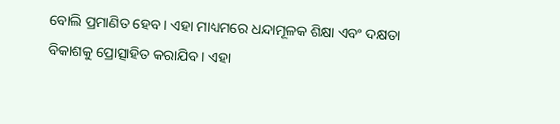ବୋଲି ପ୍ରମାଣିତ ହେବ । ଏହା ମାଧ୍ୟମରେ ଧନ୍ଦାମୂଳକ ଶିକ୍ଷା ଏବଂ ଦକ୍ଷତା ବିକାଶକୁ ପ୍ରୋତ୍ସାହିତ କରାଯିବ । ଏହା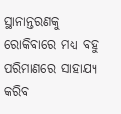ସ୍ଥାନାନ୍ତରଣକୁ ରୋକିବାରେ ମଧ୍ୟ ବହୁ ପରିମାଣରେ ସାହାଯ୍ୟ କରିବ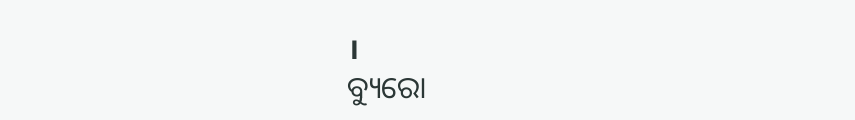।
ବ୍ୟୁରୋ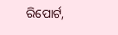ରିପୋର୍ଟ,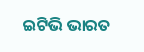ଇଟିଭି ଭାରତ